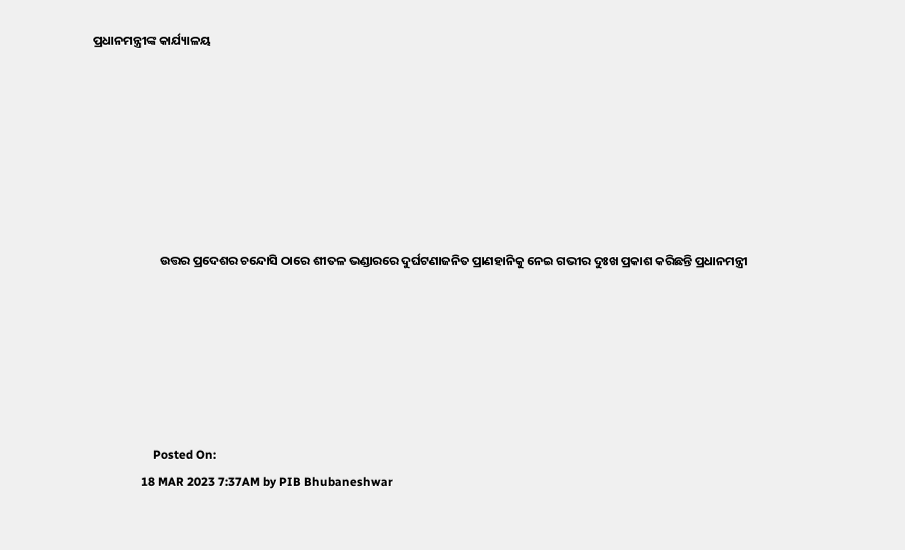ପ୍ରଧାନମନ୍ତ୍ରୀଙ୍କ କାର୍ଯ୍ୟାଳୟ







                        ଉତ୍ତର ପ୍ରଦେଶର ଚନ୍ଦୋସି ଠାରେ ଶୀତଳ ଭଣ୍ଡାରରେ ଦୁର୍ଘଟଣାଜନିତ ପ୍ରାଣହାନିକୁ ନେଇ ଗଭୀର ଦୁଃଖ ପ୍ରକାଶ କରିଛନ୍ତି ପ୍ରଧାନମନ୍ତ୍ରୀ






                    Posted On:
                18 MAR 2023 7:37AM by PIB Bhubaneshwar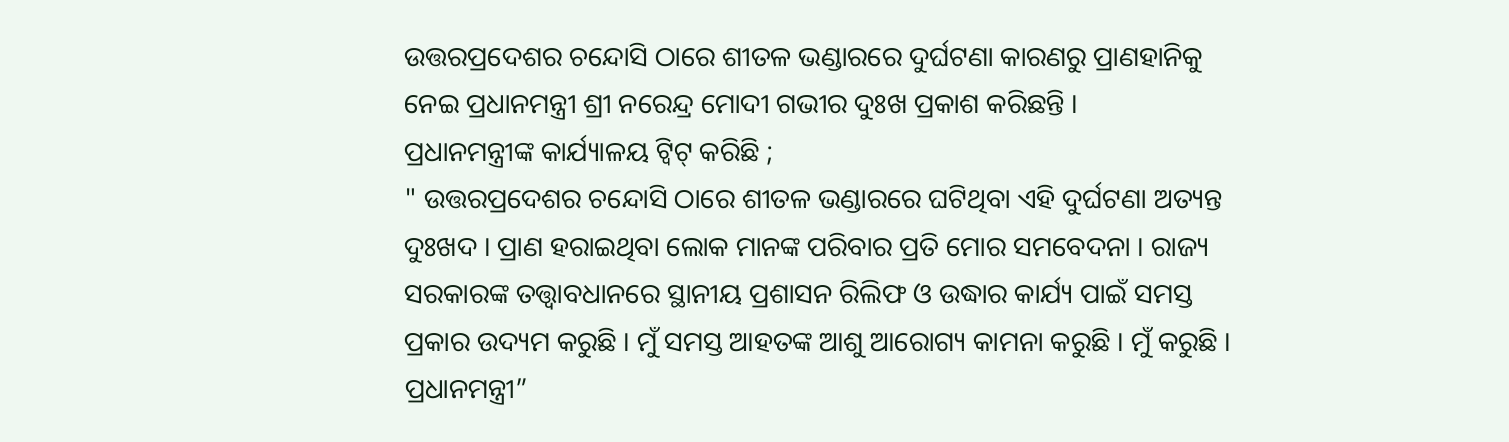ଉତ୍ତରପ୍ରଦେଶର ଚନ୍ଦୋସି ଠାରେ ଶୀତଳ ଭଣ୍ଡାରରେ ଦୁର୍ଘଟଣା କାରଣରୁ ପ୍ରାଣହାନିକୁ ନେଇ ପ୍ରଧାନମନ୍ତ୍ରୀ ଶ୍ରୀ ନରେନ୍ଦ୍ର ମୋଦୀ ଗଭୀର ଦୁଃଖ ପ୍ରକାଶ କରିଛନ୍ତି ।
ପ୍ରଧାନମନ୍ତ୍ରୀଙ୍କ କାର୍ଯ୍ୟାଳୟ ଟ୍ୱିଟ୍ କରିଛି ;
" ଉତ୍ତରପ୍ରଦେଶର ଚନ୍ଦୋସି ଠାରେ ଶୀତଳ ଭଣ୍ଡାରରେ ଘଟିଥିବା ଏହି ଦୁର୍ଘଟଣା ଅତ୍ୟନ୍ତ ଦୁଃଖଦ । ପ୍ରାଣ ହରାଇଥିବା ଲୋକ ମାନଙ୍କ ପରିବାର ପ୍ରତି ମୋର ସମବେଦନା । ରାଜ୍ୟ ସରକାରଙ୍କ ତତ୍ତ୍ୱାବଧାନରେ ସ୍ଥାନୀୟ ପ୍ରଶାସନ ରିଲିଫ ଓ ଉଦ୍ଧାର କାର୍ଯ୍ୟ ପାଇଁ ସମସ୍ତ ପ୍ରକାର ଉଦ୍ୟମ କରୁଛି । ମୁଁ ସମସ୍ତ ଆହତଙ୍କ ଆଶୁ ଆରୋଗ୍ୟ କାମନା କରୁଛି । ମୁଁ କରୁଛି । ପ୍ରଧାନମନ୍ତ୍ରୀ”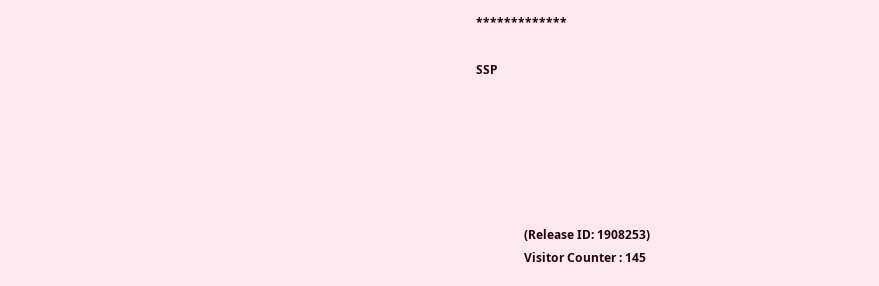*************

SSP






                (Release ID: 1908253)
                Visitor Counter : 145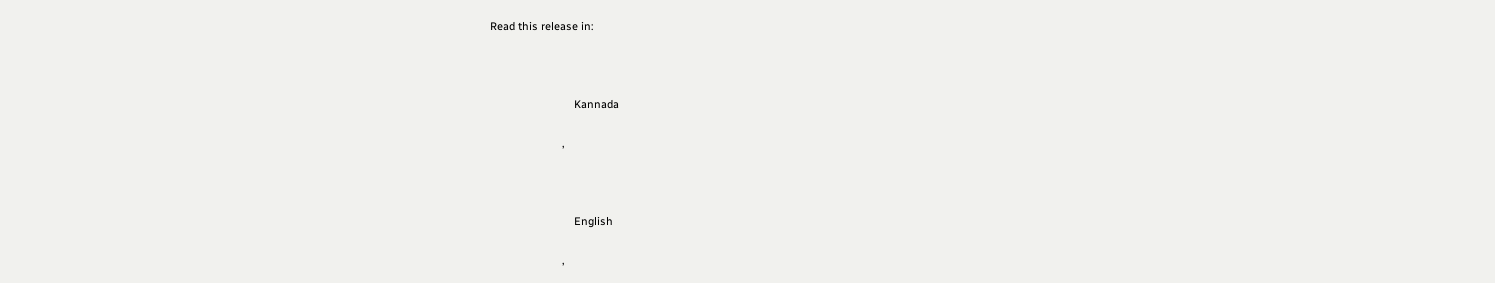Read this release in:



                            Kannada

                        ,



                            English

                        ,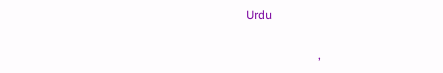Urdu

                        ,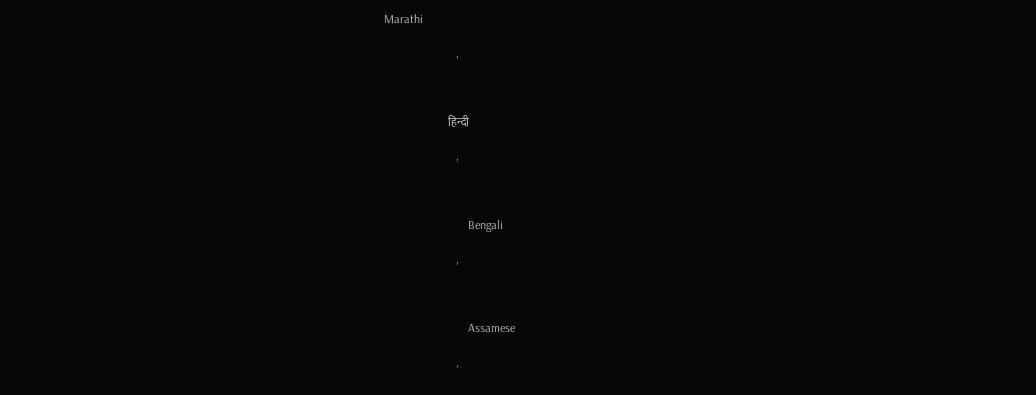Marathi

                        ,



                            हिन्दी

                        ,



                            Bengali

                        ,



                            Assamese

                        ,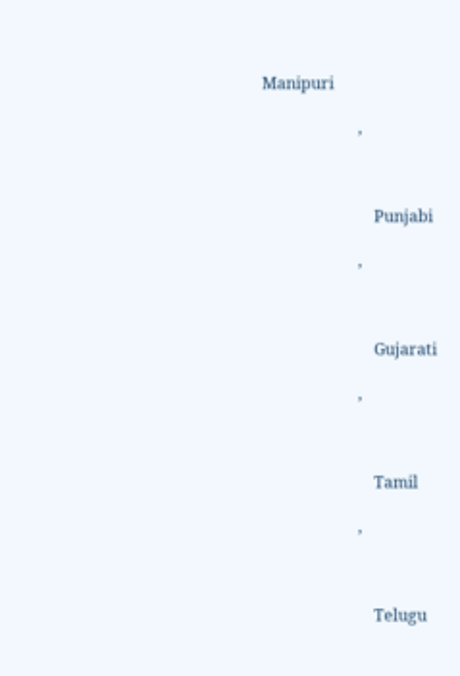Manipuri

                        ,



                            Punjabi

                        ,



                            Gujarati

                        ,



                            Tamil

                        ,



                            Telugu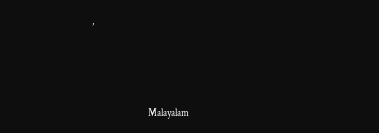,



                            Malayalam